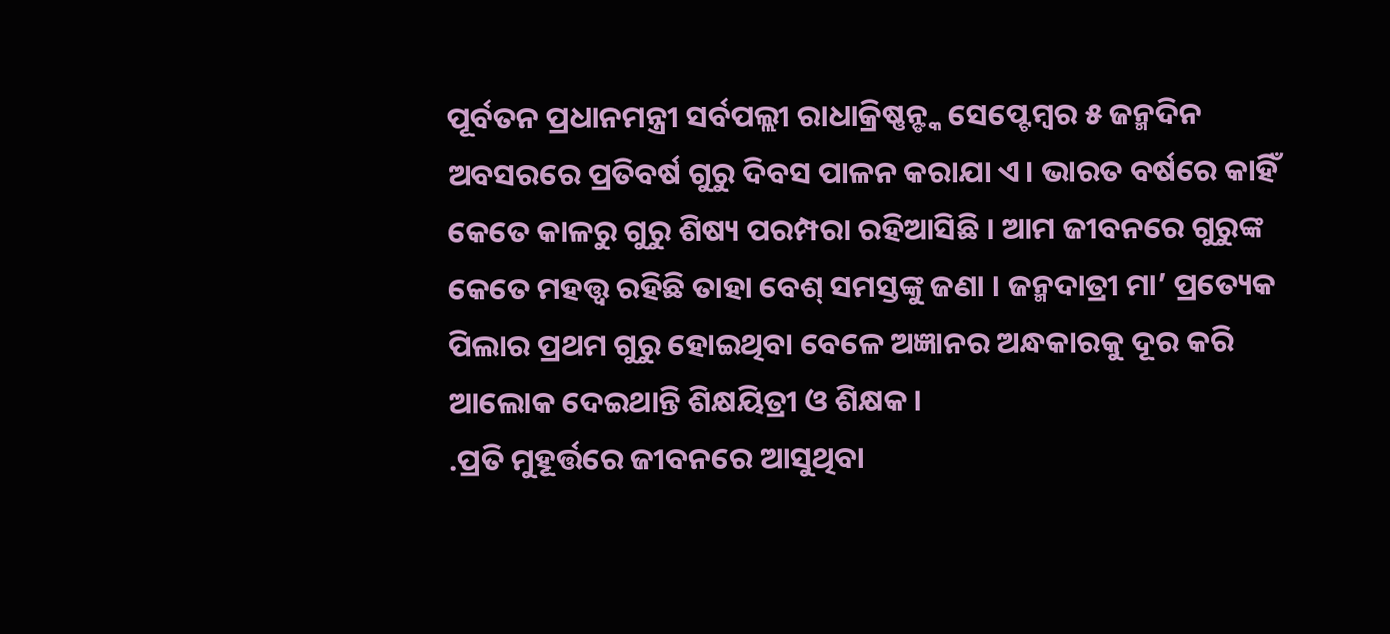ପୂର୍ବତନ ପ୍ରଧାନମନ୍ତ୍ରୀ ସର୍ବପଲ୍ଲୀ ରାଧାକ୍ରିଷ୍ଣନ୍ଙ୍କ ସେପ୍ଟେମ୍ବର ୫ ଜନ୍ମଦିନ ଅବସରରେ ପ୍ରତିବର୍ଷ ଗୁରୁ ଦିବସ ପାଳନ କରାଯା ଏ। ଭାରତ ବର୍ଷରେ କାହିଁ କେତେ କାଳରୁ ଗୁରୁ ଶିଷ୍ୟ ପରମ୍ପରା ରହିଆସିଛି । ଆମ ଜୀବନରେ ଗୁରୁଙ୍କ କେତେ ମହତ୍ତ୍ୱ ରହିଛି ତାହା ବେଶ୍ ସମସ୍ତଙ୍କୁ ଜଣା । ଜନ୍ମଦାତ୍ରୀ ମା’ ପ୍ରତ୍ୟେକ ପିଲାର ପ୍ରଥମ ଗୁରୁ ହୋଇଥିବା ବେଳେ ଅଜ୍ଞାନର ଅନ୍ଧକାରକୁ ଦୂର କରି ଆଲୋକ ଦେଇଥାନ୍ତି ଶିକ୍ଷୟିତ୍ରୀ ଓ ଶିକ୍ଷକ ।
.ପ୍ରତି ମୁହୂର୍ତ୍ତରେ ଜୀବନରେ ଆସୁଥିବା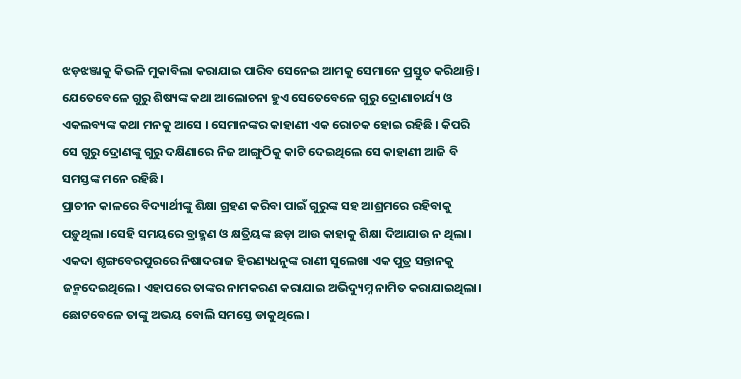ଝଡ଼ଝଞ୍ଜାକୁ କିଭଳି ମୁକାବିଲା କରାଯାଇ ପାରିବ ସେନେଇ ଆମକୁ ସେମାନେ ପ୍ରସ୍ତୁତ କରିଥାନ୍ତି । ଯେତେବେଳେ ଗୁରୁ ଶିଷ୍ୟଙ୍କ କଥା ଆଲୋଚନା ହୁଏ ସେତେବେଳେ ଗୁରୁ ଦ୍ରୋଣାଚାର୍ଯ୍ୟ ଓ ଏକଲବ୍ୟଙ୍କ କଥା ମନକୁ ଆସେ । ସେମାନଙ୍କର କାହାଣୀ ଏକ ରୋଚକ ହୋଇ ରହିଛି । କିପରି ସେ ଗୁରୁ ଦ୍ରୋଣଙ୍କୁ ଗୁରୁ ଦକ୍ଷିଣାରେ ନିଜ ଆଙ୍ଗୁଠିକୁ କାଟି ଦେଇଥିଲେ ସେ କାହାଣୀ ଆଜି ବି ସମସ୍ତଙ୍କ ମନେ ରହିଛି।
ପ୍ରାଚୀନ କାଳରେ ବିଦ୍ୟାର୍ଥୀଙ୍କୁ ଶିକ୍ଷା ଗ୍ରହଣ କରିବା ପାଇଁ ଗୁରୁଙ୍କ ସହ ଆଶ୍ରମରେ ରହିବାକୁ ପଡ଼ୁଥିଲା ।ସେହି ସମୟରେ ବ୍ରାହ୍ମଣ ଓ କ୍ଷତ୍ରିୟଙ୍କ ଛଡ଼ା ଆଉ କାହାକୁ ଶିକ୍ଷା ଦିଆଯାଉ ନ ଥିଲା। ଏକଦା ଶୃଙ୍ଗବେରପୁରରେ ନିଷାଦରାଜ ହିରଣ୍ୟଧନୁଙ୍କ ରାଣୀ ସୁଲେଖା ଏକ ପୁତ୍ର ସନ୍ତାନକୁ ଜନ୍ମଦେଇଥିଲେ। ଏହାପରେ ତାଙ୍କର ନାମକରଣ କରାଯାଇ ଅଭିଦ୍ୟୁମ୍ନ ନାମିତ କରାଯାଇଥିଲା। ଛୋଟବେଳେ ତାଙ୍କୁ ଅଭୟ ବୋଲି ସମସ୍ତେ ଡାକୁଥିଲେ ।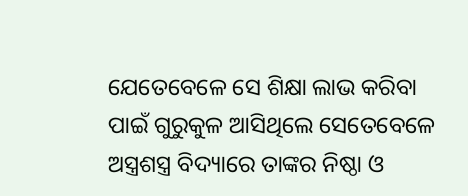ଯେତେବେଳେ ସେ ଶିକ୍ଷା ଲାଭ କରିବା ପାଇଁ ଗୁରୁକୁଳ ଆସିଥିଲେ ସେତେବେଳେ ଅସ୍ତ୍ରଶସ୍ତ୍ର ବିଦ୍ୟାରେ ତାଙ୍କର ନିଷ୍ଠା ଓ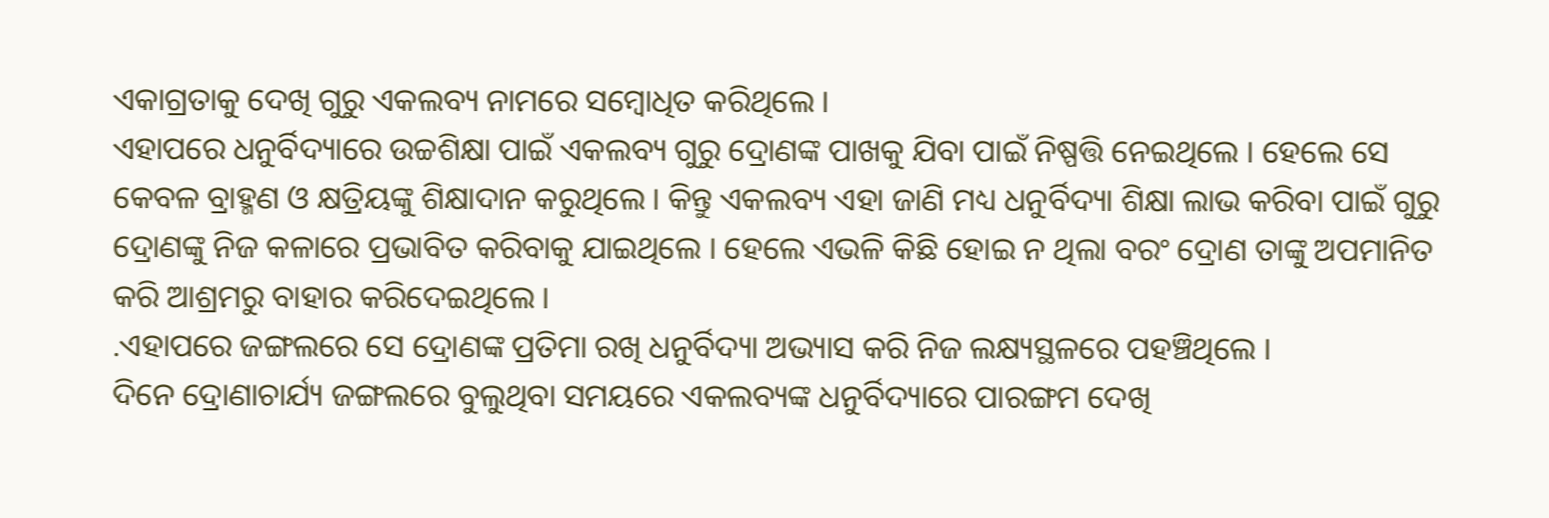ଏକାଗ୍ରତାକୁ ଦେଖି ଗୁରୁ ଏକଲବ୍ୟ ନାମରେ ସମ୍ବୋଧିତ କରିଥିଲେ ।
ଏହାପରେ ଧନୁର୍ବିଦ୍ୟାରେ ଉଚ୍ଚଶିକ୍ଷା ପାଇଁ ଏକଲବ୍ୟ ଗୁରୁ ଦ୍ରୋଣଙ୍କ ପାଖକୁ ଯିବା ପାଇଁ ନିଷ୍ପତ୍ତି ନେଇଥିଲେ । ହେଲେ ସେ କେବଳ ବ୍ରାହ୍ମଣ ଓ କ୍ଷତ୍ରିୟଙ୍କୁ ଶିକ୍ଷାଦାନ କରୁଥିଲେ । କିନ୍ତୁ ଏକଲବ୍ୟ ଏହା ଜାଣି ମଧ୍ୟ ଧନୁର୍ବିଦ୍ୟା ଶିକ୍ଷା ଲାଭ କରିବା ପାଇଁ ଗୁରୁ ଦ୍ରୋଣଙ୍କୁ ନିଜ କଳାରେ ପ୍ରଭାବିତ କରିବାକୁ ଯାଇଥିଲେ । ହେଲେ ଏଭଳି କିଛି ହୋଇ ନ ଥିଲା ବରଂ ଦ୍ରୋଣ ତାଙ୍କୁ ଅପମାନିତ କରି ଆଶ୍ରମରୁ ବାହାର କରିଦେଇଥିଲେ ।
.ଏହାପରେ ଜଙ୍ଗଲରେ ସେ ଦ୍ରୋଣଙ୍କ ପ୍ରତିମା ରଖି ଧନୁର୍ବିଦ୍ୟା ଅଭ୍ୟାସ କରି ନିଜ ଲକ୍ଷ୍ୟସ୍ଥଳରେ ପହଞ୍ଚିଥିଲେ ।
ଦିନେ ଦ୍ରୋଣାଚାର୍ଯ୍ୟ ଜଙ୍ଗଲରେ ବୁଲୁଥିବା ସମୟରେ ଏକଲବ୍ୟଙ୍କ ଧନୁର୍ବିଦ୍ୟାରେ ପାରଙ୍ଗମ ଦେଖି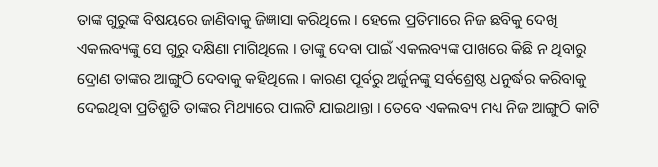ତାଙ୍କ ଗୁରୁଙ୍କ ବିଷୟରେ ଜାଣିବାକୁ ଜିଜ୍ଞାସା କରିଥିଲେ । ହେଲେ ପ୍ରତିମାରେ ନିଜ ଛବିକୁ ଦେଖି ଏକଲବ୍ୟଙ୍କୁ ସେ ଗୁରୁ ଦକ୍ଷିଣା ମାଗିଥିଲେ । ତାଙ୍କୁ ଦେବା ପାଇଁ ଏକଲବ୍ୟଙ୍କ ପାଖରେ କିଛି ନ ଥିବାରୁ ଦ୍ରୋଣ ତାଙ୍କର ଆଙ୍ଗୁଠି ଦେବାକୁ କହିଥିଲେ । କାରଣ ପୂର୍ବରୁ ଅର୍ଜୁନଙ୍କୁ ସର୍ବଶ୍ରେଷ୍ଠ ଧନୁର୍ଦ୍ଧର କରିବାକୁ ଦେଇଥିବା ପ୍ରତିଶ୍ରୁତି ତାଙ୍କର ମିଥ୍ୟାରେ ପାଲଟି ଯାଇଥାନ୍ତା । ତେବେ ଏକଲବ୍ୟ ମଧ୍ୟ ନିଜ ଆଙ୍ଗୁଠି କାଟି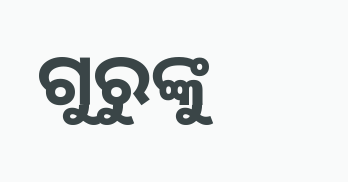ଗୁରୁଙ୍କୁ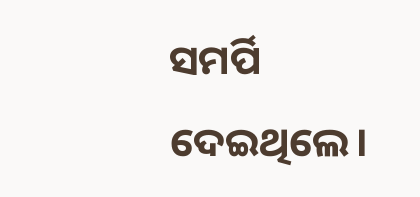ସମର୍ପି ଦେଇଥିଲେ।